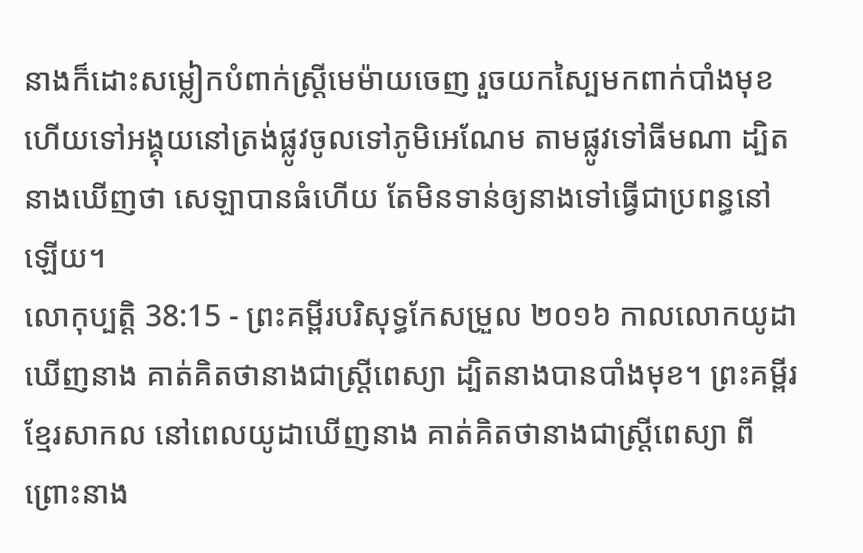នាងក៏ដោះសម្លៀកបំពាក់ស្ត្រីមេម៉ាយចេញ រួចយកស្បៃមកពាក់បាំងមុខ ហើយទៅអង្គុយនៅត្រង់ផ្លូវចូលទៅភូមិអេណែម តាមផ្លូវទៅធីមណា ដ្បិតនាងឃើញថា សេឡាបានធំហើយ តែមិនទាន់ឲ្យនាងទៅធ្វើជាប្រពន្ធនៅឡើយ។
លោកុប្បត្តិ 38:15 - ព្រះគម្ពីរបរិសុទ្ធកែសម្រួល ២០១៦ កាលលោកយូដាឃើញនាង គាត់គិតថានាងជាស្ត្រីពេស្យា ដ្បិតនាងបានបាំងមុខ។ ព្រះគម្ពីរខ្មែរសាកល នៅពេលយូដាឃើញនាង គាត់គិតថានាងជាស្ត្រីពេស្យា ពីព្រោះនាង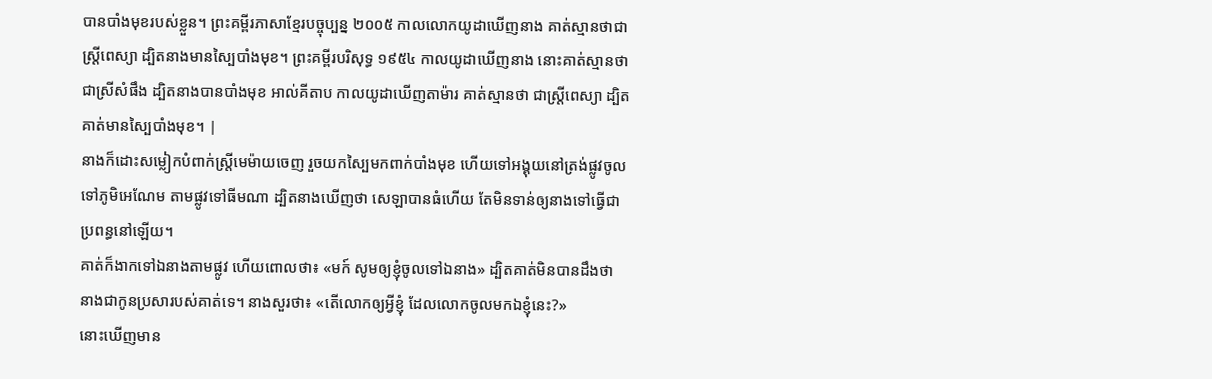បានបាំងមុខរបស់ខ្លួន។ ព្រះគម្ពីរភាសាខ្មែរបច្ចុប្បន្ន ២០០៥ កាលលោកយូដាឃើញនាង គាត់ស្មានថាជាស្ត្រីពេស្យា ដ្បិតនាងមានស្បៃបាំងមុខ។ ព្រះគម្ពីរបរិសុទ្ធ ១៩៥៤ កាលយូដាឃើញនាង នោះគាត់ស្មានថា ជាស្រីសំផឹង ដ្បិតនាងបានបាំងមុខ អាល់គីតាប កាលយូដាឃើញតាម៉ារ គាត់ស្មានថា ជាស្ត្រីពេស្យា ដ្បិតគាត់មានស្បៃបាំងមុខ។ |
នាងក៏ដោះសម្លៀកបំពាក់ស្ត្រីមេម៉ាយចេញ រួចយកស្បៃមកពាក់បាំងមុខ ហើយទៅអង្គុយនៅត្រង់ផ្លូវចូលទៅភូមិអេណែម តាមផ្លូវទៅធីមណា ដ្បិតនាងឃើញថា សេឡាបានធំហើយ តែមិនទាន់ឲ្យនាងទៅធ្វើជាប្រពន្ធនៅឡើយ។
គាត់ក៏ងាកទៅឯនាងតាមផ្លូវ ហើយពោលថា៖ «មក៍ សូមឲ្យខ្ញុំចូលទៅឯនាង» ដ្បិតគាត់មិនបានដឹងថា នាងជាកូនប្រសារបស់គាត់ទេ។ នាងសួរថា៖ «តើលោកឲ្យអ្វីខ្ញុំ ដែលលោកចូលមកឯខ្ញុំនេះ?»
នោះឃើញមាន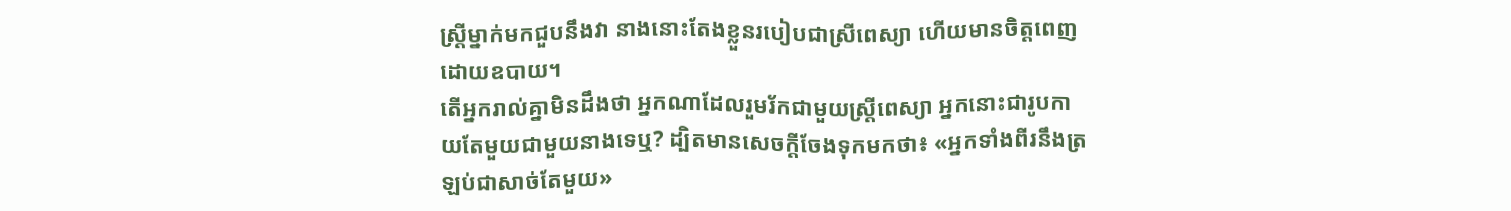ស្ត្រីម្នាក់មកជួបនឹងវា នាងនោះតែងខ្លួនរបៀបជាស្រីពេស្យា ហើយមានចិត្តពេញដោយឧបាយ។
តើអ្នករាល់គ្នាមិនដឹងថា អ្នកណាដែលរួមរ័កជាមួយស្ត្រីពេស្យា អ្នកនោះជារូបកាយតែមួយជាមួយនាងទេឬ? ដ្បិតមានសេចក្ដីចែងទុកមកថា៖ «អ្នកទាំងពីរនឹងត្រឡប់ជាសាច់តែមួយ»